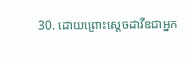30. ដោយព្រោះស្ដេចដាវីឌជាអ្នក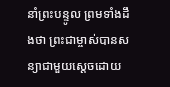នាំព្រះបន្ទូល ព្រមទាំងដឹងថា ព្រះជាម្ចាស់បានសន្យាជាមួយស្ដេចដោយ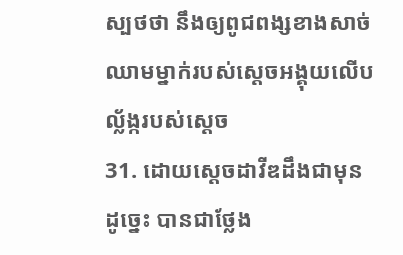ស្បថថា នឹងឲ្យពូជពង្សខាងសាច់ឈាមម្នាក់របស់ស្ដេចអង្គុយលើបល្ល័ង្ករបស់ស្ដេច
31. ដោយស្ដេចដាវីឌដឹងជាមុនដូច្នេះ បានជាថ្លែង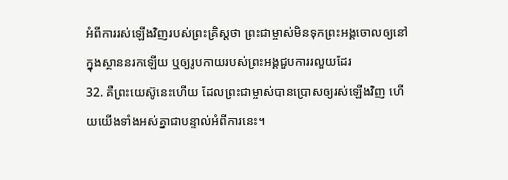អំពីការរស់ឡើងវិញរបស់ព្រះគ្រិស្ដថា ព្រះជាម្ចាស់មិនទុកព្រះអង្គចោលឲ្យនៅក្នុងស្ថាននរកឡើយ ឬឲ្យរូបកាយរបស់ព្រះអង្គជួបការរលួយដែរ
32. គឺព្រះយេស៊ូនេះហើយ ដែលព្រះជាម្ចាស់បានប្រោសឲ្យរស់ឡើងវិញ ហើយយើងទាំងអស់គ្នាជាបន្ទាល់អំពីការនេះ។